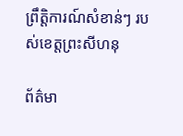ព្រឹត្តិការណ៍សំខាន់ៗ របស់ខេត្តព្រះសីហនុ

ព័ត៌មា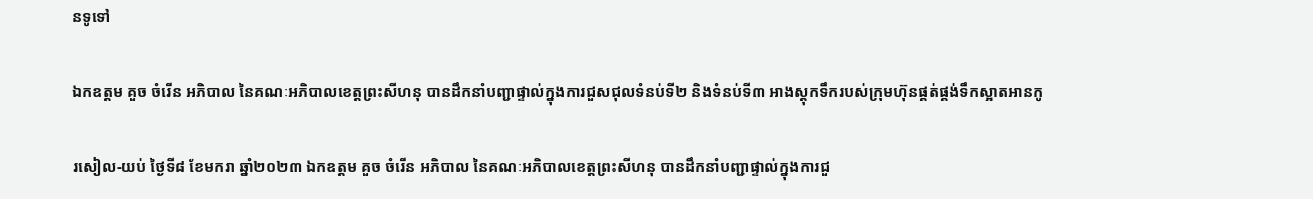នទូទៅ

ឯកឧត្តម គួច ចំរើន អភិបាល នៃគណៈអភិបាលខេត្តព្រះសីហនុ បានដឹកនាំបញ្ជាផ្ទាល់ក្នុងការជួសជុលទំនប់ទី២ និងទំនប់ទី៣ អាងស្តុកទឹករបស់ក្រុមហ៊ុនផ្គត់ផ្គង់ទឹកស្អាតអានកូ

រសៀល-យប់ ថ្ងៃទី៨ ខែមករា ឆ្នាំ២០២៣ ឯកឧត្តម គួច ចំរើន អភិបាល នៃគណៈអភិបាលខេត្តព្រះសីហនុ បានដឹកនាំបញ្ជាផ្ទាល់ក្នុងការជួ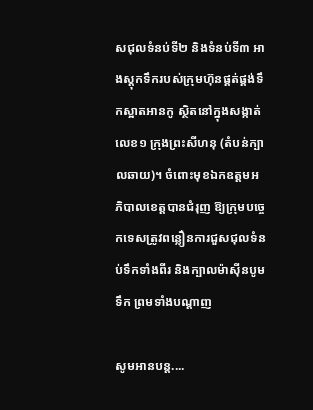សជុលទំនប់ទី២ និងទំនប់ទី៣ អាងស្តុកទឹករបស់ក្រុមហ៊ុនផ្គត់ផ្គង់ទឹកស្អាតអានកូ ស្ថិតនៅក្នុងសង្កាត់លេខ១ ក្រុងព្រះសីហនុ (តំបន់ក្បាលឆាយ)។ ចំពោះមុខឯកឧត្តមអភិបាលខេត្តបានជំរុញ ឱ្យក្រុមបច្ចេកទេសត្រូវពន្លឿនការជួសជុលទំនប់ទឹកទាំងពីរ និងក្បាលម៉ាស៊ីនបូមទឹក ព្រមទាំងបណ្តាញ

សូមអានបន្ត....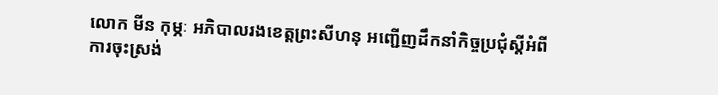លោក មីន កុម្ភៈ អភិបាលរងខេត្តព្រះសីហនុ អញ្ជើញដឹកនាំកិច្ចប្រជុំស្តីអំពីការចុះស្រង់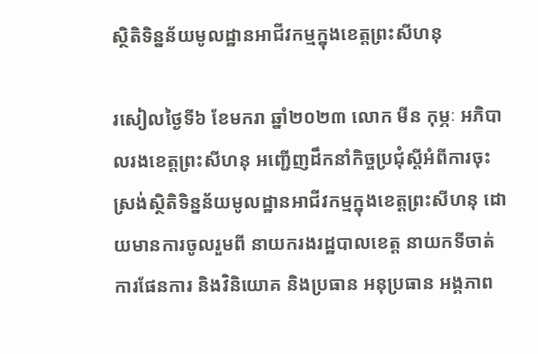ស្ថិតិទិន្នន័យមូលដ្ឋានអាជីវកម្មក្នុងខេត្តព្រះសីហនុ

រសៀលថ្ងៃទី៦ ខែមករា ឆ្នាំ២០២៣ លោក មីន កុម្ភៈ អភិបាលរងខេត្តព្រះសីហនុ អញ្ជើញដឹកនាំកិច្ចប្រជុំស្តីអំពីការចុះស្រង់ស្ថិតិទិន្នន័យមូលដ្ឋានអាជីវកម្មក្នុងខេត្តព្រះសីហនុ ដោយមានការចូលរួមពី នាយករងរដ្ឋបាលខេត្ត នាយកទីចាត់ការផែនការ និងវិនិយោគ និងប្រធាន អនុប្រធាន អង្គភាព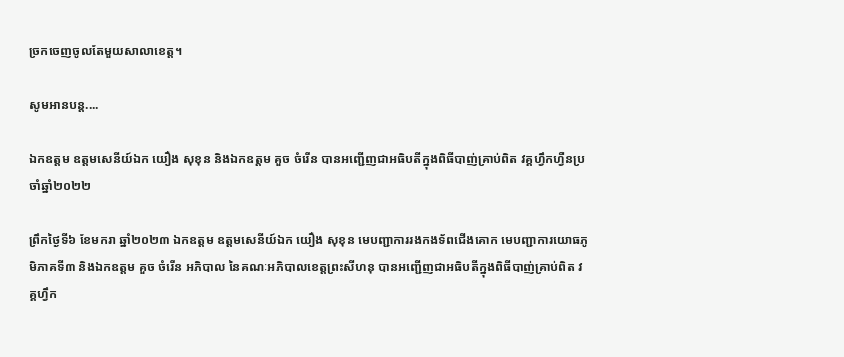ច្រកចេញចូលតែមួយសាលាខេត្ត។

សូមអានបន្ត....

ឯកឧត្តម ឧត្តមសេនីយ៍ឯក យឿង សុខុន និងឯកឧត្តម គួច ចំរើន បានអញ្ជើញជាអធិបតីក្នុងពិធីបាញ់គ្រាប់ពិត វគ្គហ្វឹកហ្វឺនប្រចាំឆ្នាំ២០២២

ព្រឹកថ្ងៃទី៦ ខែមករា ឆ្នាំ២០២៣ ឯកឧត្តម ឧត្តមសេនីយ៍ឯក យឿង សុខុន មេបញ្ជាការរងកងទ័ពជើងគោក មេបញ្ជាការយោធភូមិភាគទី៣ និងឯកឧត្តម គួច ចំរើន អភិបាល នៃគណៈអភិបាលខេត្តព្រះសីហនុ បានអញ្ជើញជាអធិបតីក្នុងពិធីបាញ់គ្រាប់ពិត វគ្គហ្វឹក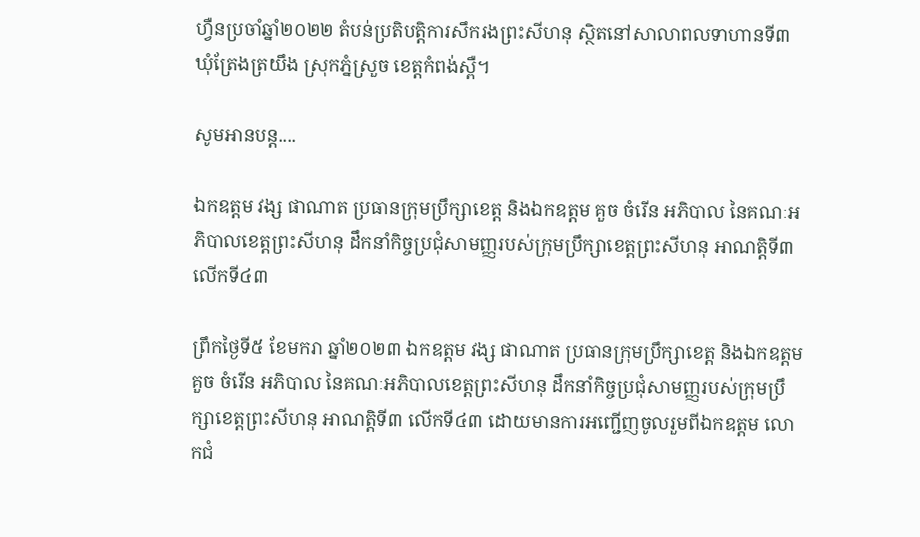ហ្វឺនប្រចាំឆ្នាំ២០២២ តំបន់ប្រតិបត្តិការសឹករងព្រះសីហនុ ស្ថិតនៅសាលាពលទាហានទី៣ ឃុំត្រែងត្រយឹង ស្រុកភ្នំស្រួច ខេត្តកំពង់ស្ពឺ។

សូមអានបន្ត....

ឯកឧត្តម វង្ស ផាណាត ប្រធានក្រុមប្រឹក្សាខេត្ត និងឯកឧត្តម គួច ចំរើន អភិបាល នៃគណៈអភិបាលខេត្តព្រះសីហនុ ដឹកនាំកិច្ចប្រជុំសាមញ្ញរបស់ក្រុមប្រឹក្សាខេត្តព្រះសីហនុ អាណត្តិទី៣ លើកទី៤៣

ព្រឹកថ្ងៃទី៥ ខែមករា ឆ្នាំ២០២៣ ឯកឧត្តម វង្ស ផាណាត ប្រធានក្រុមប្រឹក្សាខេត្ត និងឯកឧត្តម គួច ចំរើន អភិបាល នៃគណៈអភិបាលខេត្តព្រះសីហនុ ដឹកនាំកិច្ចប្រជុំសាមញ្ញរបស់ក្រុមប្រឹក្សាខេត្តព្រះសីហនុ អាណត្តិទី៣ លើកទី៤៣ ដោយមានការអញ្ជើញចូលរួមពីឯកឧត្តម លោកជំ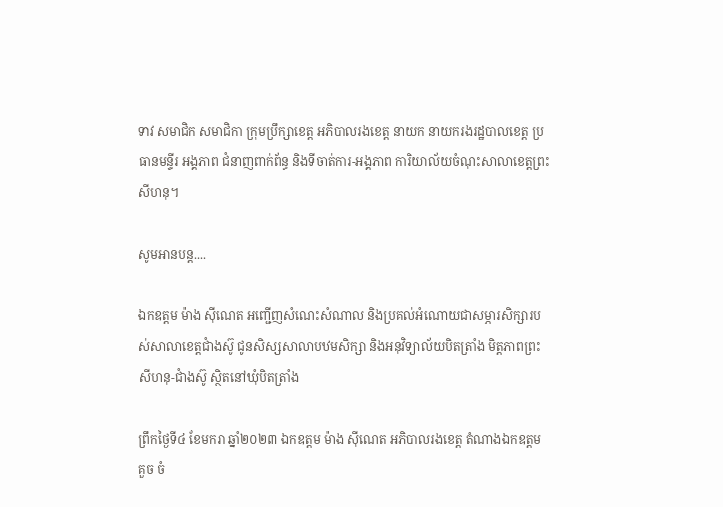ទាវ សមាជិក សមាជិកា ក្រុមប្រឹក្សាខេត្ត អភិបាលរងខេត្ត នាយក នាយករងរដ្ឋបាលខេត្ត ប្រធានមន្ទីរ អង្គភាព ជំនាញពាក់ព័ន្ធ និងទីចាត់ការ-អង្គភាព ការិយាល័យចំណុះសាលាខេត្តព្រះសីហនុ។

សូមអានបន្ត....

ឯកឧត្តម ម៉ាង ស៊ីណេត អញ្ជើញសំណេះសំណាល និងប្រគល់អំណោយជាសម្ភារសិក្សារបស់សាលាខេត្តជាំងស៊ូ ជូនសិស្សសាលាបឋមសិក្សា និងអនុវិទ្យាល័យបិតត្រាំង មិត្តភាពព្រះសីហនុ-ជាំងស៊ូ ស្ថិតនៅឃុំបិតត្រាំង

ព្រឹកថ្ងៃទី៤ ខែមករា ឆ្នាំ២០២៣ ឯកឧត្តម ម៉ាង ស៊ីណេត អភិបាលរងខេត្ត តំណាងឯកឧត្តម គួច ចំ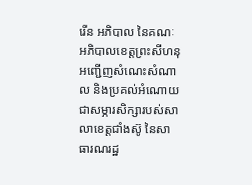រើន អភិបាល នៃគណៈអភិបាលខេត្តព្រះសីហនុ អញ្ជើញសំណេះសំណាល និងប្រគល់អំណោយជាសម្ភារសិក្សារបស់សាលាខេត្តជាំងស៊ូ នៃសាធារណរដ្ឋ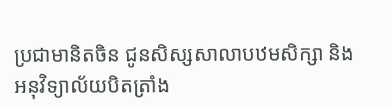ប្រជាមានិតចិន ជូនសិស្សសាលាបឋមសិក្សា និងអនុវិទ្យាល័យបិតត្រាំង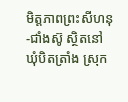មិត្តភាពព្រះសីហនុ-ជាំងស៊ូ ស្ថិតនៅឃុំបិតត្រាំង ស្រុក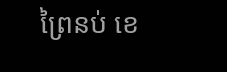ព្រៃនប់ ខេ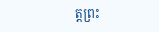ត្តព្រះ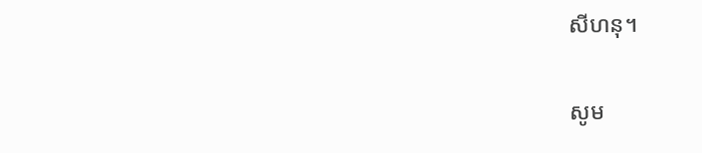សីហនុ។

សូម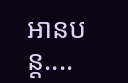អានបន្ត....